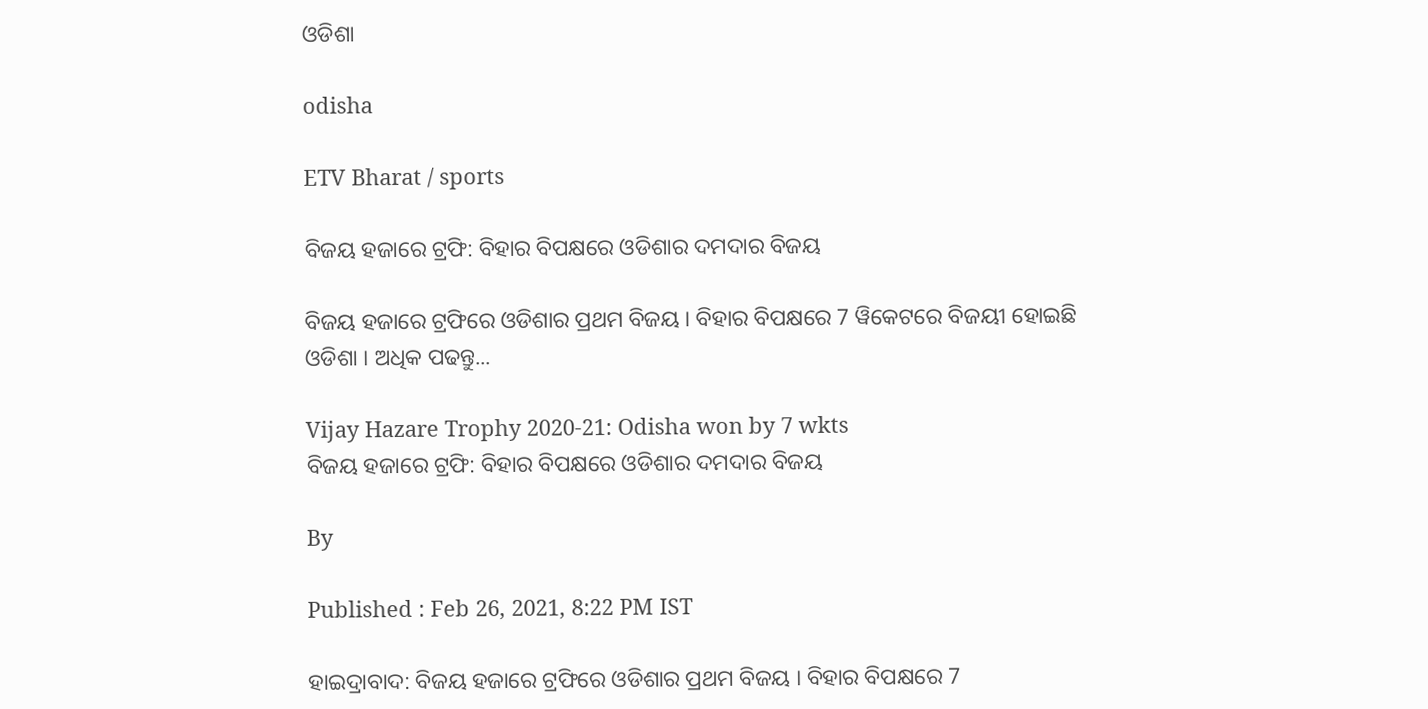ଓଡିଶା

odisha

ETV Bharat / sports

ବିଜୟ ହଜାରେ ଟ୍ରଫି: ବିହାର ବିପକ୍ଷରେ ଓଡିଶାର ଦମଦାର ବିଜୟ

ବିଜୟ ହଜାରେ ଟ୍ରଫିରେ ଓଡିଶାର ପ୍ରଥମ ବିଜୟ । ବିହାର ବିପକ୍ଷରେ 7 ୱିକେଟରେ ବିଜୟୀ ହୋଇଛି ଓଡିଶା । ଅଧିକ ପଢନ୍ତୁ...

Vijay Hazare Trophy 2020-21: Odisha won by 7 wkts
ବିଜୟ ହଜାରେ ଟ୍ରଫି: ବିହାର ବିପକ୍ଷରେ ଓଡିଶାର ଦମଦାର ବିଜୟ

By

Published : Feb 26, 2021, 8:22 PM IST

ହାଇଦ୍ରାବାଦ: ବିଜୟ ହଜାରେ ଟ୍ରଫିରେ ଓଡିଶାର ପ୍ରଥମ ବିଜୟ । ବିହାର ବିପକ୍ଷରେ 7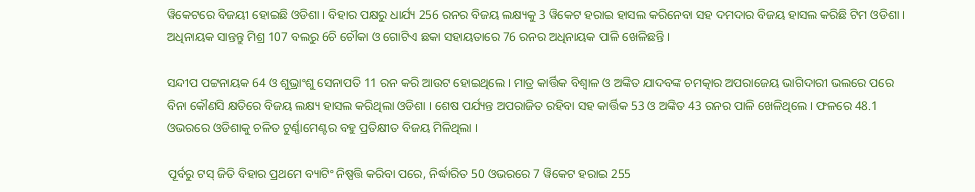ୱିକେଟରେ ବିଜୟୀ ହୋଇଛି ଓଡିଶା । ବିହାର ପକ୍ଷରୁ ଧାର୍ଯ୍ୟ 256 ରନର ବିଜୟ ଲକ୍ଷ୍ୟକୁ 3 ୱିକେଟ ହରାଇ ହାସଲ କରିନେବା ସହ ଦମଦାର ବିଜୟ ହାସଲ କରିଛି ଟିମ ଓଡିଶା । ଅଧିନାୟକ ସାନ୍ତନ୍ତୁ ମିଶ୍ର 107 ବଲରୁ 6ଚି ଚୌକା ଓ ଗୋଟିଏ ଛକା ସହାୟତାରେ 76 ରନର ଅଧିନାୟକ ପାଳି ଖେଳିଛନ୍ତି ।

ସନ୍ଦୀପ ପଟ୍ଟନାୟକ 64 ଓ ଶୁଭ୍ରାଂଶୁ ସେନାପତି 11 ରନ କରି ଆଉଟ ହୋଇଥିଲେ । ମାତ୍ର କାର୍ତ୍ତିକ ବିଶ୍ବାଳ ଓ ଅଙ୍କିତ ଯାଦବଙ୍କ ଚମତ୍କାର ଅପରାଜେୟ ଭାଗିଦାରୀ ଭଲରେ ପରେ ବିନା କୌଣସି କ୍ଷତିରେ ବିଜୟ ଲକ୍ଷ୍ୟ ହାସଲ କରିଥିଲା ଓଡିଶା । ଶେଷ ପର୍ଯ୍ୟନ୍ତ ଅପରାଜିତ ରହିବା ସହ କାର୍ତ୍ତିକ 53 ଓ ଅଙ୍କିତ 43 ରନର ପାଳି ଖେଳିଥିଲେ । ଫଳରେ 48.1 ଓଭରରେ ଓଡିଶାକୁ ଚଳିତ ଟୁର୍ଣ୍ଣାମେଣ୍ଟର ବହୁ ପ୍ରତିକ୍ଷୀତ ବିଜୟ ମିଳିଥିଲା ।

ପୂର୍ବରୁ ଟସ୍‌ ଜିତି ବିହାର ପ୍ରଥମେ ବ୍ୟାଟିଂ ନିଷ୍ପତ୍ତି କରିବା ପରେ, ନିର୍ଦ୍ଧାରିତ 50 ଓଭରରେ 7 ୱିକେଟ ହରାଇ 255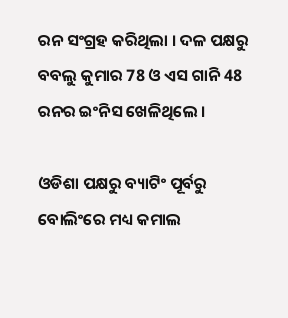ରନ ସଂଗ୍ରହ କରିଥିଲା । ଦଳ ପକ୍ଷରୁ ବବଲୁ କୁମାର 78 ଓ ଏସ ଗାନି 48 ରନର ଇଂନିସ ଖେଳିଥିଲେ ।

ଓଡିଶା ପକ୍ଷରୁ ବ୍ୟାଟିଂ ପୂର୍ବରୁ ବୋଲିଂରେ ମଧ୍ୟ କମାଲ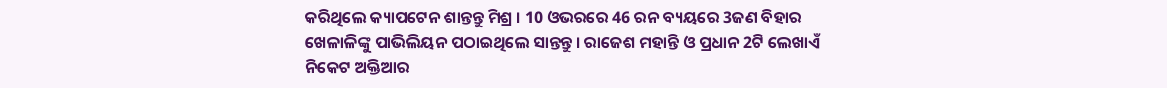କରିଥିଲେ କ୍ୟାପଟେନ ଶାନ୍ତନ୍ତୁ ମିଶ୍ର । 10 ଓଭରରେ 46 ରନ ବ୍ୟୟରେ 3ଜଣ ବିହାର ଖେଳାଳିଙ୍କୁ ପାଭିଲିୟନ ପଠାଇଥିଲେ ସାନ୍ତନ୍ତୁ । ରାଜେଶ ମହାନ୍ତି ଓ ପ୍ରଧାନ 2ଟି ଲେଖାଏଁ ନିକେଟ ଅକ୍ତିଆର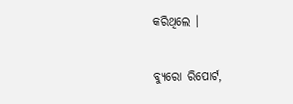କରିଥିଲେ ।

ବ୍ୟୁରୋ ରିପୋର୍ଟ,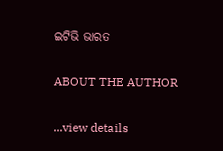ଇଟିଭି ଭାରତ

ABOUT THE AUTHOR

...view details